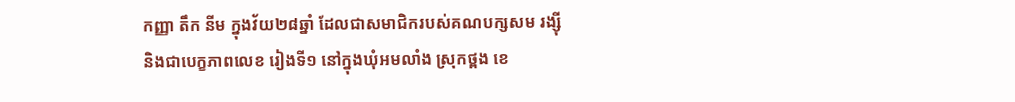កញ្ញា តឹក នីម ក្នុងវ័យ២៨ឆ្នាំ ដែលជាសមាជិករបស់គណបក្សសម រង្ស៊ី
និងជាបេក្ខភាពលេខ រៀងទី១ នៅក្នុងឃុំអមលាំង ស្រុកថ្ពង ខេ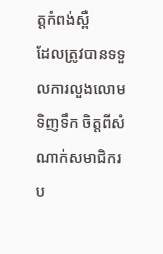ត្តកំពង់ស្ពឺ
ដែលត្រូវបានទទួលការលួងលោមទិញទឹក ចិត្តពីសំណាក់សមាជិករប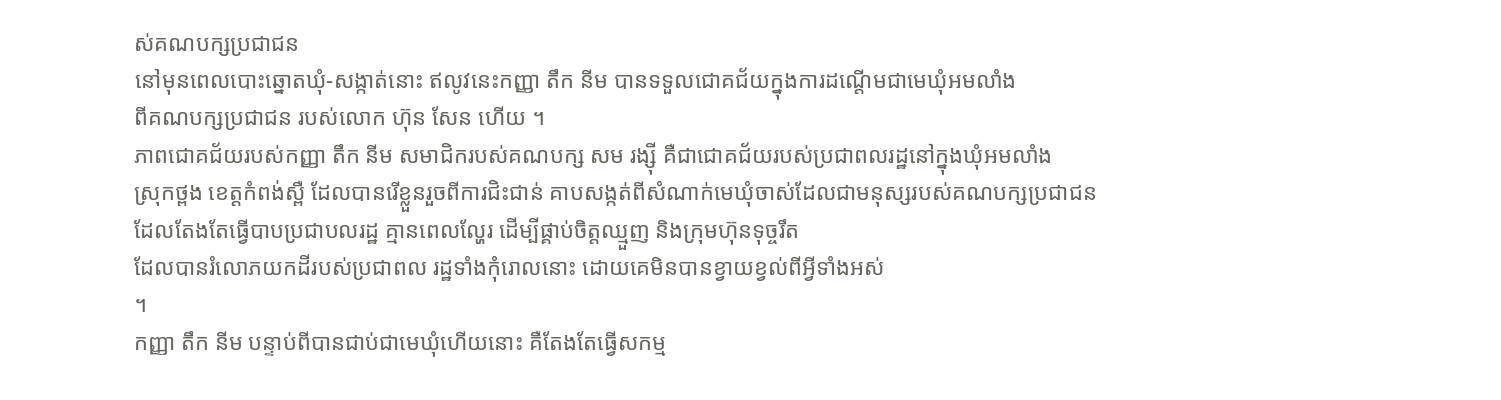ស់គណបក្សប្រជាជន
នៅមុនពេលបោះឆ្នោតឃុំ-សង្កាត់នោះ ឥលូវនេះកញ្ញា តឹក នីម បានទទួលជោគជ័យក្នុងការដណ្តើមជាមេឃុំអមលាំង
ពីគណបក្សប្រជាជន របស់លោក ហ៊ុន សែន ហើយ ។
ភាពជោគជ័យរបស់កញ្ញា តឹក នីម សមាជិករបស់គណបក្ស សម រង្ស៊ី គឺជាជោគជ័យរបស់ប្រជាពលរដ្ឋនៅក្នុងឃុំអមលាំង
ស្រុកថ្ពង ខេត្តកំពង់ស្ពឺ ដែលបានរើខ្លួនរួចពីការជិះជាន់ គាបសង្កត់ពីសំណាក់មេឃុំចាស់ដែលជាមនុស្សរបស់គណបក្សប្រជាជន
ដែលតែងតែធ្វើបាបប្រជាបលរដ្ឋ គ្មានពេលល្ហែរ ដើម្បីផ្គាប់ចិត្តឈ្មួញ និងក្រុមហ៊ុនទុច្ចរឹត
ដែលបានរំលោភយកដីរបស់ប្រជាពល រដ្ឋទាំងកុំរោលនោះ ដោយគេមិនបានខ្វាយខ្វល់ពីអ្វីទាំងអស់
។
កញ្ញា តឹក នីម បន្ទាប់ពីបានជាប់ជាមេឃុំហើយនោះ គឺតែងតែធ្វើសកម្ម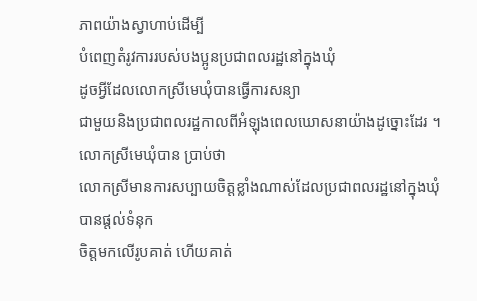ភាពយ៉ាងស្វាហាប់ដើម្បី
បំពេញតំរូវការរបស់បងប្អូនប្រជាពលរដ្ឋនៅក្នុងឃុំ
ដូចអ្វីដែលលោកស្រីមេឃុំបានធ្វើការសន្យា
ជាមួយនិងប្រជាពលរដ្ឋកាលពីអំឡុងពេលឃោសនាយ៉ាងដូច្នោះដែរ ។ លោកស្រីមេឃុំបាន ប្រាប់ថា
លោកស្រីមានការសប្បាយចិត្តខ្លាំងណាស់ដែលប្រជាពលរដ្ឋនៅក្នុងឃុំបានផ្តល់ទំនុក
ចិត្តមកលើរូបគាត់ ហើយគាត់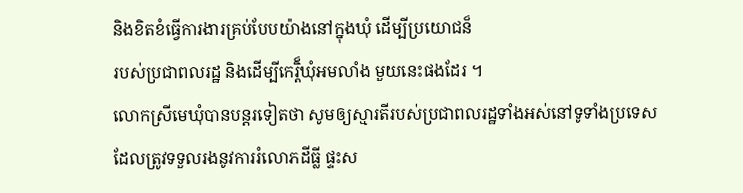និងខិតខំធ្វើការងារគ្រប់បែបយ៉ាងនៅក្នុងឃុំ ដើម្បីប្រយោជន៏
របស់ប្រជាពលរដ្ឋ និងដើម្បីកេរ្តិ៏ឃុំអមលាំង មួយនេះផងដែរ ។
លោកស្រីមេឃុំបានបន្តរទៀតថា សូមឲ្យស្មារតីរបស់ប្រជាពលរដ្ឋទាំងអស់នៅទូទាំងប្រទេស
ដែលត្រូវទទួលរងនូវការរំលោភដីធ្លី ផ្ទះស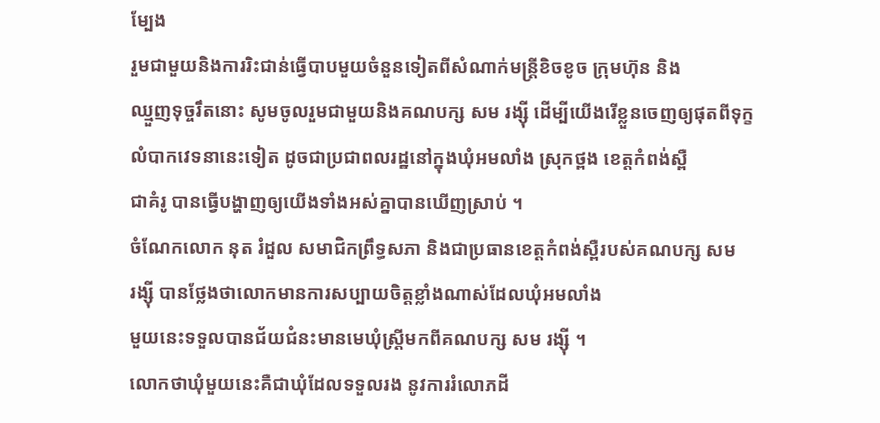ម្បែង
រួមជាមួយនិងការរិះជាន់ធ្វើបាបមួយចំនួនទៀតពីសំណាក់មន្រ្តីខិចខូច ក្រុមហ៊ុន និង
ឈ្មួញទុច្ចរឹតនោះ សូមចូលរួមជាមួយនិងគណបក្ស សម រង្ស៊ី ដើម្បីយើងរើខ្លួនចេញឲ្យផុតពីទុក្ខ
លំបាកវេទនានេះទៀត ដូចជាប្រជាពលរដ្ឋនៅក្នុងឃុំអមលាំង ស្រុកថ្ពង ខេត្តកំពង់ស្ពឺ
ជាគំរូ បានធ្វើបង្ហាញឲ្យយើងទាំងអស់គ្នាបានឃើញស្រាប់ ។
ចំណែកលោក នុត រំដួល សមាជិកព្រឹទ្ធសភា និងជាប្រធានខេត្តកំពង់ស្ពឺរបស់គណបក្ស សម
រង្ស៊ី បានថ្លែងថាលោកមានការសប្បាយចិត្តខ្លាំងណាស់ដែលឃុំអមលាំង
មួយនេះទទួលបានជ័យជំនះមានមេឃុំស្រី្តមកពីគណបក្ស សម រង្ស៊ី ។
លោកថាឃុំមួយនេះគឺជាឃុំដែលទទួលរង នូវការរំលោភដី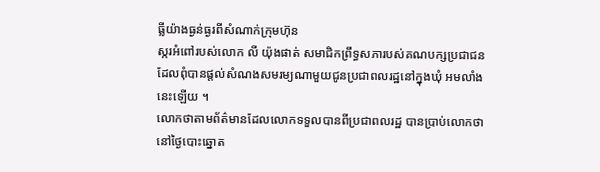ធ្លីយ៉ាងធ្ងន់ធ្ងរពីសំណាក់ក្រុមហ៊ុន
ស្ករអំពៅរបស់លោក លី យ៉ុងផាត់ សមាជិកព្រឹទ្ធសភារបស់គណបក្សប្រជាជន
ដែលពុំបានផ្តល់សំណងសមរម្យណាមួយជូនប្រជាពលរដ្ឋនៅក្នុងឃុំ អមលាំងនេះឡើយ ។
លោកថាតាមព័ត៌មានដែលលោកទទួលបានពីប្រជាពលរដ្ឋ បានប្រាប់លោកថា
នៅថ្ងៃបោះឆ្នោត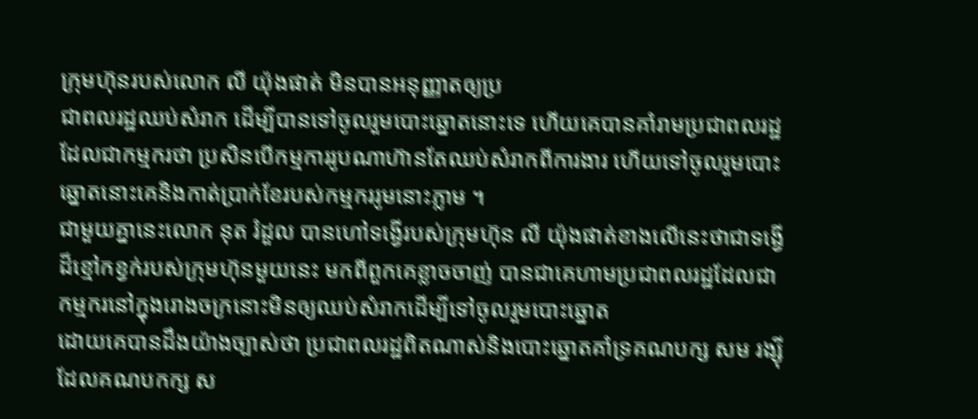ក្រុមហ៊ុនរបស់លោក លី យ៉ុងផាត់ មិនបានអនុញ្ញាតឲ្យប្រ
ជាពលរដ្ឋឈប់សំរាក ដើម្បីបានទៅចូលរួមបោះឆ្នោតនោះទេ ហើយគេបានគាំរាមប្រជាពលរដ្ឋ
ដែលជាកម្មករថា ប្រសិនបើកម្មការរូបណាហ៊ានតែឈប់សំរាកពីការងារ ហើយទៅចូលរួមបោះ
ឆ្នោតនោះគេនិងកាត់ប្រាក់ខែរបស់កម្មកររូមនោះភ្លាម ។
ជាមួយគ្នានេះលោក នុត រំដួល បានហៅទង្វើរបស់ក្រុមហ៊ុន លី យ៉ុងផាត់ខាងលើនេះថាជាទង្វើ
ដ៏ខ្មៅកខ្វក់របស់ក្រុមហ៊ុនមួយនេះ មកពីពួកគេខ្លាចចាញ់ បានជាគេហាមប្រជាពលរដ្ឋដែលជាកម្មករនៅក្នុងរោងចក្រនោះមិនឲ្យឈប់សំរាកដើម្បីទៅចូលរួមបោះឆ្នោត
ដោយគេបានដឹងយ៉ាងច្បាស់ថា ប្រជាពលរដ្ឋពិតណាស់និងបោះឆ្នោតគាំទ្រគណបក្ស សម រង្ស៊ី
ដែលគណបកក្ស ស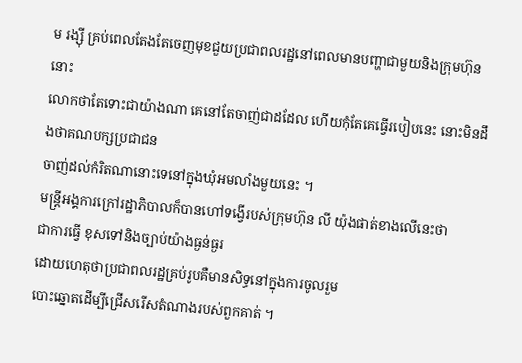ម រង្ស៊ី គ្រប់ពេលតែងតែចេញមុខជួយប្រជាពលរដ្ឋនៅពេលមានបញ្ហាជាមួយនិងក្រុមហ៊ុននោះ
លោកថាតែទោះជាយ៉ាងណា គេនៅតែចាញ់ជាដដែល ហើយកុំតែគេធ្វើរបៀបនេះ នោះមិនដឹងថាគណបក្សប្រជាជន
ចាញ់ដល់កំរិតណានោះទេនៅក្នុងឃុំអមលាំងមួយនេះ ។
មន្រ្តីអង្គការក្រៅរដ្ឋាភិបាលក៏បានហៅទង្វើរបស់ក្រុមហ៊ុន លី យ៉ុងផាត់ខាងលើនេះថា
ជាការធ្វើ ខុសទៅនិងច្បាប់យ៉ាងធ្ងន់ធ្ងរ
ដោយហេតុថាប្រជាពលរដ្ឋគ្រប់រូបគឺមានសិទ្ធនៅក្នុងការចូលរួម
បោះឆ្នោតដើម្បីជ្រើសរើសតំណាងរបស់ពួកគាត់ ។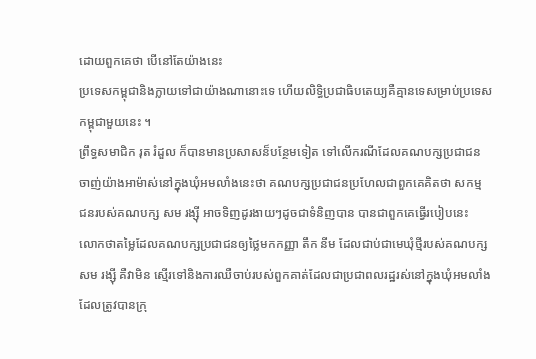ដោយពួកគេថា បើនៅតែយ៉ាងនេះ
ប្រទេសកម្ពុជានិងក្លាយទៅជាយ៉ាងណានោះទេ ហើយលិទ្ធិប្រជាធិបតេយ្យគឺគ្មានទេសម្រាប់ប្រទេស
កម្ពុជាមួយនេះ ។
ព្រឹទ្ធសមាជិក រុត រំដួល ក៏បានមានប្រសាសន៏បន្ថែមទៀត ទៅលើករណីដែលគណបក្សប្រជាជន
ចាញ់យ៉ាងអាម៉ាស់នៅក្នុងឃុំអមលាំងនេះថា គណបក្សប្រជាជនប្រហែលជាពួកគេគិតថា សកម្ម
ជនរបស់គណបក្ស សម រង្ស៊ី អាចទិញដូរងាយៗដូចជាទំនិញបាន បានជាពួកគេធ្វើរបៀបនេះ
លោកថាតម្លៃដែលគណបក្សប្រជាជនឲ្យថ្លៃមកកញ្ញា តឹក នីម ដែលជាប់ជាមេឃុំថ្មីរបស់គណបក្ស
សម រង្ស៊ី គឺវាមិន ស្មើរទៅនិងការឈឺចាប់របស់ពួកគាត់ដែលជាប្រជាពលរដ្ឋរស់នៅក្នុងឃុំអមលាំង
ដែលត្រូវបានក្រុ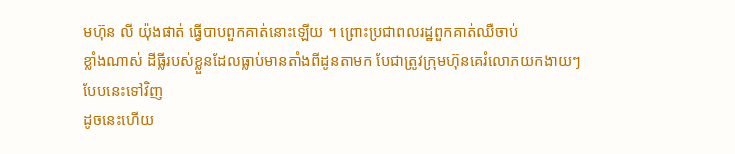មហ៊ុន លី យ៉ុងផាត់ ធ្វើបាបពួកគាត់នោះឡើយ ។ ព្រោះប្រជាពលរដ្ឋពួកគាត់ឈឺចាប់
ខ្លាំងណាស់ ដីធ្លីរបស់ខ្លួនដែលធ្លាប់មានតាំងពីដូនតាមក បែជាត្រូវក្រុមហ៊ុនគេរំលោភយកងាយៗបែបនេះទៅវិញ
ដូចនេះហើយ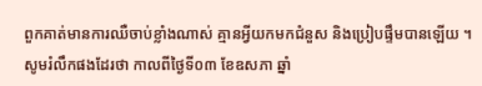ពួកគាត់មានការឈឺចាប់ខ្លាំងណាស់ គ្មានអ្វីយកមកជំនួស និងប្រៀបផ្ទឹមបានឡើយ ។
សូមរំលឹកផងដែរថា កាលពីថ្ងៃទី០៣ ខែឧសភា ឆ្នាំ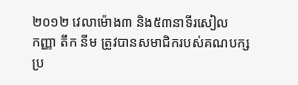២០១២ វេលាម៉ោង៣ និង៥៣នាទីរសៀល
កញ្ញា តឹក នីម ត្រូវបានសមាជិករបស់គណបក្សប្រ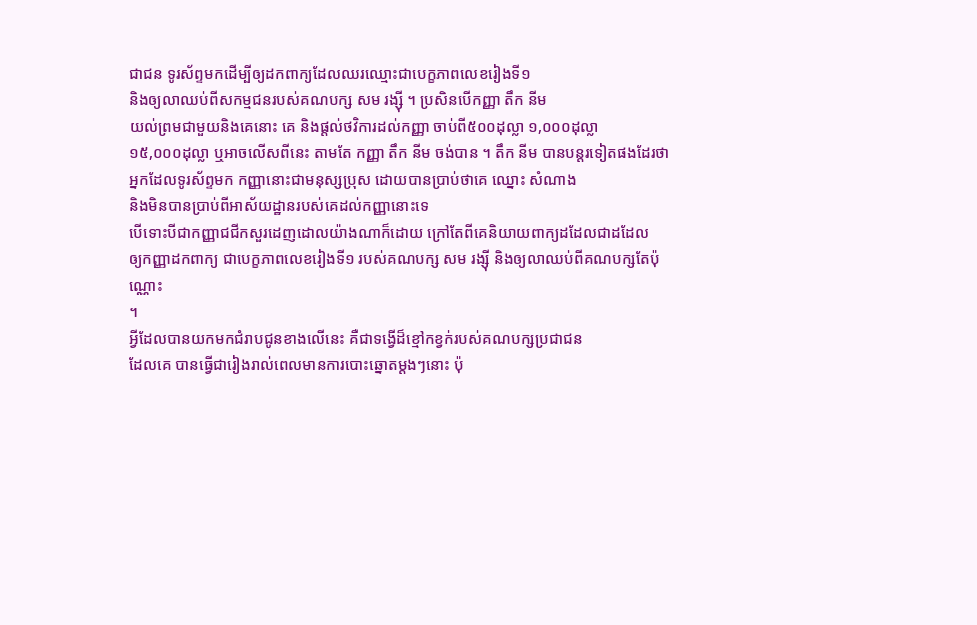ជាជន ទូរស័ព្ទមកដើម្បីឲ្យដកពាក្យដែលឈរឈ្មោះជាបេក្ខភាពលេខរៀងទី១
និងឲ្យលាឈប់ពីសកម្មជនរបស់គណបក្ស សម រង្ស៊ី ។ ប្រសិនបើកញ្ញា តឹក នីម
យល់ព្រមជាមួយនិងគេនោះ គេ និងផ្តល់ថវិការដល់កញ្ញា ចាប់ពី៥០០ដុល្លា ១,០០០ដុល្លា
១៥,០០០ដុល្លា ឬអាចលើសពីនេះ តាមតែ កញ្ញា តឹក នីម ចង់បាន ។ តឹក នីម បានបន្តរទៀតផងដែរថា
អ្នកដែលទូរស័ព្ទមក កញ្ញានោះជាមនុស្សប្រុស ដោយបានប្រាប់ថាគេ ឈ្នោះ សំណាង
និងមិនបានប្រាប់ពីអាស័យដ្ឋានរបស់គេដល់កញ្ញានោះទេ
បើទោះបីជាកញ្ញាជជីកសួរដេញដោលយ៉ាងណាក៏ដោយ ក្រៅតែពីគេនិយាយពាក្យដដែលជាដដែល
ឲ្យកញ្ញាដកពាក្យ ជាបេក្ខភាពលេខរៀងទី១ របស់គណបក្ស សម រង្ស៊ី និងឲ្យលាឈប់ពីគណបក្សតែប៉ុណ្ណោះ
។
អ្វីដែលបានយកមកជំរាបជូនខាងលើនេះ គឺជាទង្វើដ៏ខ្មៅកខ្វក់របស់គណបក្សប្រជាជន
ដែលគេ បានធ្វើជារៀងរាល់ពេលមានការបោះឆ្នោតម្តងៗនោះ ប៉ុ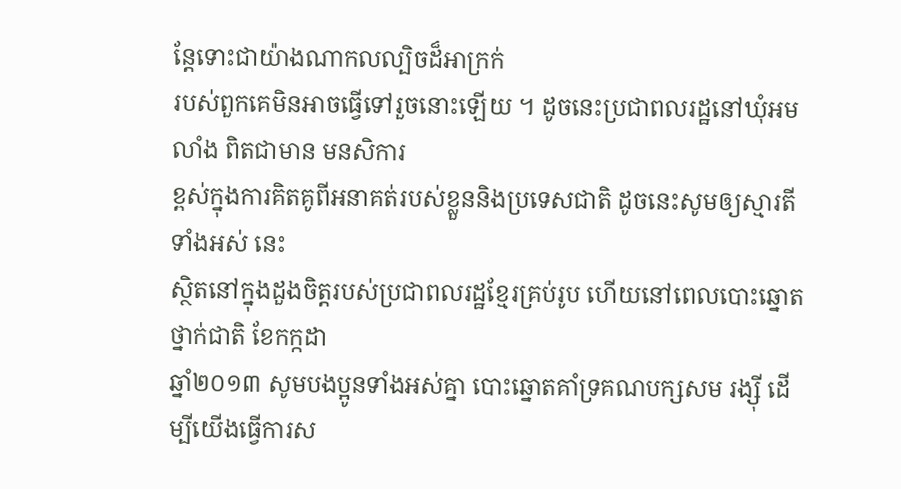ន្តែទោះជាយ៉ាងណាកលល្បិចដ៏អាក្រក់
របស់ពួកគេមិនអាចធ្វើទៅរួចនោះឡើយ ។ ដូចនេះប្រជាពលរដ្ឋនៅឃុំអមលាំង ពិតជាមាន មនសិការ
ខ្ពស់ក្នុងការគិតគូពីអនាគត់របស់ខ្លួននិងប្រទេសជាតិ ដូចនេះសូមឲ្យស្មារតីទាំងអស់ នេះ
ស្ថិតនៅក្នុងដួងចិត្តរបស់ប្រជាពលរដ្ឋខ្មែរគ្រប់រូប ហើយនៅពេលបោះឆ្នោតថ្នាក់ជាតិ ខែកក្កដា
ឆ្នាំ២០១៣ សូមបងប្អូនទាំងអស់គ្នា បោះឆ្នោតគាំទ្រគណបក្សសម រង្ស៊ី ដើម្បីយើងធ្វើការស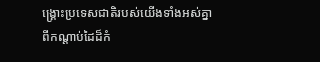ង្គ្រោះប្រទេសជាតិរបស់យើងទាំងអស់គ្នា
ពីកណ្តាប់ដៃដ៏កំ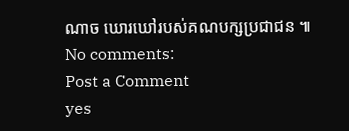ណាច ឃោរឃៅរបស់គណបក្សប្រជាជន ៕
No comments:
Post a Comment
yes